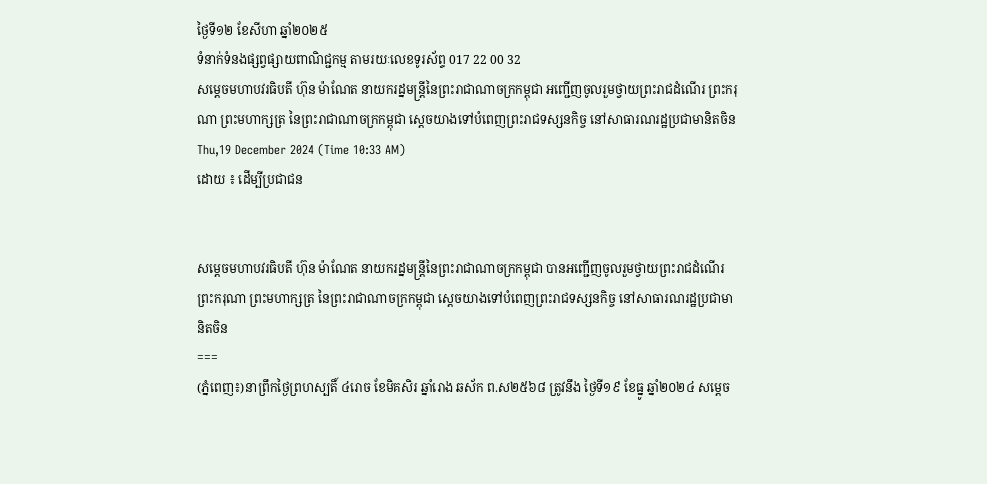ថ្ងៃទី១២ ខែសីហា ឆ្នាំ២០២៥
ទំនាក់ទំនងផ្សព្វផ្សាយពាណិជ្ជកម្ម តាមរយៈលេខទូរស័ព្ទ 017 22 00 32
សម្ដេចមហាបវរធិបតី ហ៊ុន ម៉ាណែត នាយករដ្នមន្ត្រីនៃព្រះរាជាណាចក្រកម្ពុជា អញ្ជើញចូលរួមថ្វាយព្រះរាជដំណើរ ព្រះករុណា ព្រះមហាក្សត្រ នៃព្រះរាជាណាចក្រកម្ពុជា ស្តេចយាងទៅបំពេញព្រះរាជទស្សនកិច្ច នៅសាធារណរដ្ឋប្រជាមានិតចិន
Thu,19 December 2024 (Time 10:33 AM)
ដោយ ៖ ដើម្បីប្រជាជន


សម្ដេចមហាបវរធិបតី ហ៊ុន ម៉ាណែត នាយករដ្នមន្ត្រីនៃព្រះរាជាណាចក្រកម្ពុជា បានអញ្ជើញចូលរួមថ្វាយព្រះរាជដំណើរព្រះករុណា ព្រះមហាក្សត្រ នៃព្រះរាជាណាចក្រកម្ពុជា ស្តេចយាងទៅបំពេញព្រះរាជទស្សនកិច្ច នៅសាធារណរដ្ឋប្រជាមានិតចិន
===
(ភ្នំពេញ៖)នាព្រឹកថ្ងៃព្រហស្បតិ៍ ៤រោច ខែមិគសិរ ឆ្នាំរោង ឆស័ក ព.ស២៥៦៨ ត្រូវនឹង ថ្ងៃទី១៩ ខែធ្នូ ឆ្នាំ២០២៤ សម្ដេច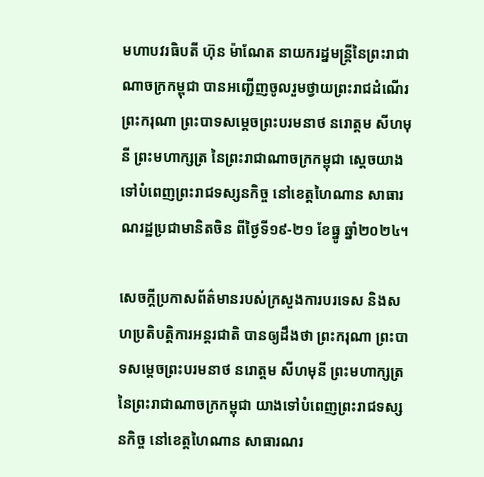មហាបវរធិបតី ហ៊ុន ម៉ាណែត នាយករដ្នមន្ត្រីនៃព្រះរាជាណាចក្រកម្ពុជា បានអញ្ជើញចូលរួមថ្វាយព្រះរាជដំណើរព្រះករុណា ព្រះបាទសម្តេចព្រះបរមនាថ នរោត្តម សីហមុនី ព្រះមហាក្សត្រ នៃព្រះរាជាណាចក្រកម្ពុជា ស្តេចយាងទៅបំពេញព្រះរាជទស្សនកិច្ច នៅខេត្តហៃណាន សាធារណរដ្ឋប្រជាមានិតចិន ពីថ្ងៃទី១៩-២១ ខែធ្នូ ឆ្នាំ២០២៤។

សេចក្តីប្រកាសព័ត៌មានរបស់ក្រសួងការបរទេស និងសហប្រតិបត្តិការអន្តរជាតិ បានឲ្យដឹងថា ព្រះករុណា ព្រះបាទសម្តេចព្រះបរមនាថ នរោត្តម សីហមុនី ព្រះមហាក្សត្រ នៃព្រះរាជាណាចក្រកម្ពុជា យាងទៅបំពេញព្រះរាជទស្សនកិច្ច នៅខេត្តហៃណាន សាធារណរ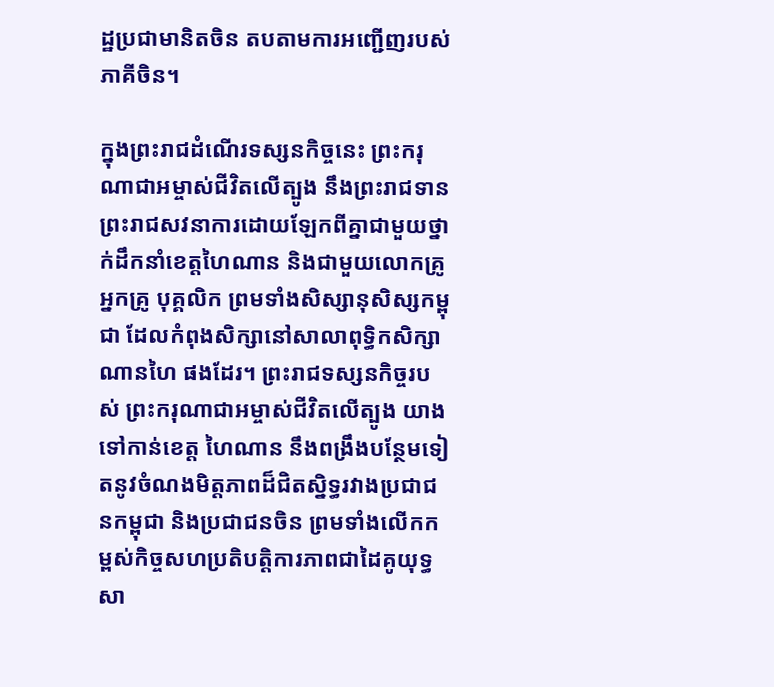ដ្ឋប្រជាមានិតចិន តបតាមការអញ្ជើញរបស់ភាគីចិន។

ក្នុងព្រះរាជដំណើរទស្សនកិច្ចនេះ ព្រះករុណាជាអម្ចាស់ជីវិតលើត្បូង នឹងព្រះរាជទានព្រះរាជសវនាការដោយឡែកពីគ្នាជាមួយថ្នាក់ដឹកនាំខេត្តហៃណាន និងជាមួយលោកគ្រូ អ្នកគ្រូ បុគ្គលិក ព្រមទាំងសិស្សានុសិស្សកម្ពុជា ដែលកំពុងសិក្សានៅសាលាពុទ្ធិកសិក្សាណានហៃ ផងដែរ។ ព្រះរាជទស្សនកិច្ចរបស់ ព្រះករុណាជាអម្ចាស់ជីវិតលើត្បូង យាងទៅកាន់ខេត្ត ហៃណាន នឹងពង្រឹងបន្ថែមទៀតនូវចំណងមិត្តភាពដ៏ជិតស្និទ្ធរវាងប្រជាជនកម្ពុជា និងប្រជាជនចិន ព្រមទាំងលើកកម្ពស់កិច្ចសហប្រតិបត្តិការភាពជាដៃគូយុទ្ធសា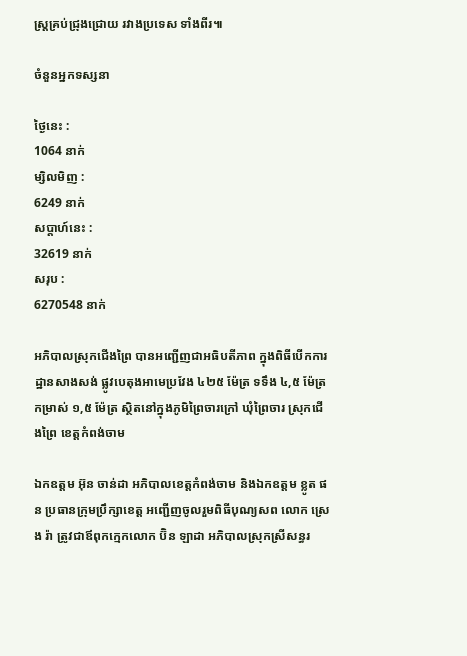ស្ត្រគ្រប់ជ្រុងជ្រោយ រវាងប្រទេស ទាំងពីរ៕

ចំនួនអ្នកទស្សនា

ថ្ងៃនេះ :
1064 នាក់
ម្សិលមិញ :
6249 នាក់
សប្តាហ៍នេះ :
32619 នាក់
សរុប :
6270548 នាក់

អភិបាលស្រុកជើងព្រៃ បានអញ្ជើញជាអធិបតីភាព ក្នុងពិធីបើកការដ្ឋានសាងសង់ ផ្លូវបេតុងអាមេប្រវែង ៤២៥ ម៉ែត្រ ទទឹង ៤,៥ ម៉ែត្រ កម្រាស់ ១,៥ ម៉ែត្រ ស្ថិតនៅក្នុងភូមិព្រៃចារក្រៅ ឃុំព្រៃចារ ស្រុកជើងព្រៃ ខេត្តកំពង់ចាម

ឯកឧត្តម អ៊ុន ចាន់ដា អភិបាលខេត្តកំពង់ចាម និងឯកឧត្តម ខ្លូត ផន ប្រធានក្រុមប្រឹក្សាខេត្ត អញ្ជើញចូលរួមពិធីបុណ្យសព លោក ស្រេង រ៉ា ត្រូវជាឪពុកក្មេកលោក ប៊ិន ឡាដា អភិបាលស្រុកស្រីសន្ធរ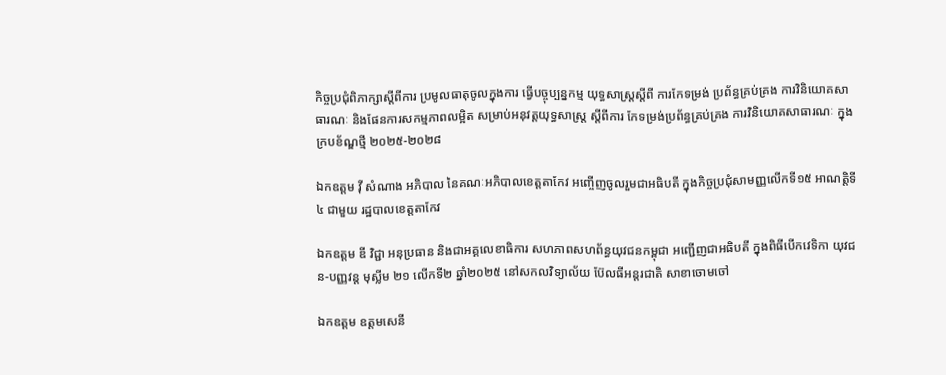កិច្ចប្រជុំពិភាក្សាស្តីពីការ ប្រមូលធាតុចូលក្នុងការ ធ្វើបច្ចុប្បន្នកម្ម យុទ្ធសាស្រ្តស្តីពី ការកែទម្រង់ ប្រព័ន្ធគ្រប់គ្រង ការវិនិយោគសាធារណៈ និងផែនការសកម្មភាពលម្អិត សម្រាប់អនុវត្តយុទ្ធសាស្ត្រ ស្តីពីការ កែទម្រង់ប្រព័ន្ធគ្រប់គ្រង ការវិនិយោគសាធារណៈ ក្នុងក្របខ័ណ្ឌថ្មី ២០២៥-២០២៨

ឯកឧត្តម វ៉ី សំណាង អភិបាល នៃគណៈអភិបាលខេត្តតាកែវ អញ្ចើញចូលរួមជាអធិបតី ក្នុងកិច្ចប្រជុំសាមញ្ញលើកទី១៥ អាណត្តិទី៤ ជាមួយ រដ្ឋបាលខេត្តតាកែវ

ឯកឧត្តម ឌី វិជ្ជា អនុប្រធាន និងជាអគ្គលេខាធិការ សហភាពសហព័ន្ធយុវជនកម្ពុជា អញ្ជើញជាអធិបតី ក្នុងពិធីបើកវេទិកា យុវជន-បញ្ញវន្ដ មុស្លីម ២១ លើកទី២ ឆ្នាំ២០២៥ នៅសកលវិទ្យាល័យ ប៊ែលធីអន្តរជាតិ សាខាចោមចៅ

ឯកឧត្តម ឧត្តមសេនី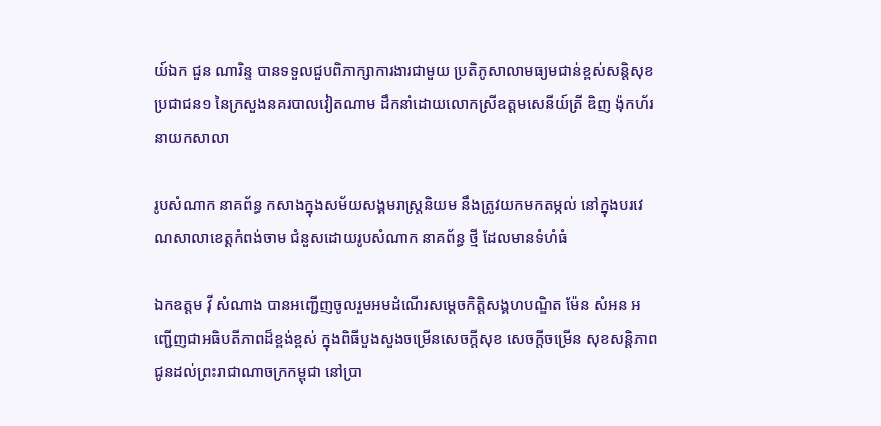យ៍ឯក ជួន ណារិន្ទ បានទទួលជួបពិភាក្សាការងារជាមួយ ប្រតិភូសាលាមធ្យមជាន់ខ្ពស់សន្តិសុខប្រជាជន១ នៃក្រសួងនគរបាលវៀតណាម ដឹកនាំដោយលោកស្រីឧត្តមសេនីយ៍ត្រី ឌិញ ង៉ុកហ័រ នាយកសាលា

រូបសំណាក នាគព័ន្ធ កសាងក្នុងសម័យសង្គមរាស្ត្រនិយម នឹងត្រូវយកមកតម្កល់ នៅក្នុងបរវេណសាលាខេត្តកំពង់ចាម ជំនួសដោយរូបសំណាក នាគព័ន្ធ ថ្មី ដែលមានទំហំធំ

ឯកឧត្តម វ៉ី សំណាង បានអញ្ជើញចូលរួមអមដំណើរសម្ដេចកិត្តិសង្គហបណ្ឌិត ម៉ែន សំអន អញ្ជើញជាអធិបតីភាពដ៏ខ្ពង់ខ្ពស់ ក្នុងពិធីបួងសួងចម្រើនសេចក្ដីសុខ សេចក្តីចម្រើន សុខសន្តិភាព ជូនដល់ព្រះរាជាណាចក្រកម្ពុជា នៅប្រា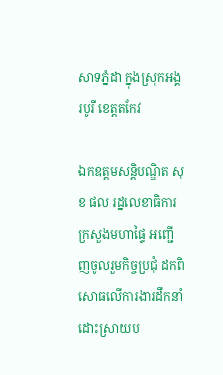សាទភ្នំដា ក្នុងស្រុកអង្គរបូរី ខេត្តតកែវ

ឯកឧត្ដមសន្តិបណ្ឌិត សុខ ផល រដ្នលេខាធិការក្រសួងមហាផ្ទៃ អញ្ជើញចូលរួមកិច្ចប្រជុំ ដកពិសោធលើការងារដឹកនាំ ដោះស្រាយប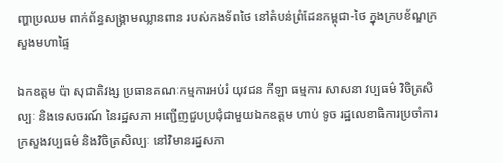ញ្ហាប្រឈម ពាក់ព័ន្ធសង្គ្រាមឈ្លានពាន របស់កងទ័ពថៃ នៅតំបន់ព្រំដែនកម្ពុជា-ថៃ ក្នុងក្របខ័ណ្ឌក្រសួងមហាផ្ទៃ

ឯកឧត្តម ប៉ា សុជាតិវង្ស ប្រធានគណៈកម្មការអប់រំ យុវជន កីឡា ធម្មការ សាសនា វប្បធម៌ វិចិត្រសិល្បៈ និងទេសចរណ៍ នៃរដ្ឋសភា អញ្ជើញជួបប្រជុំជាមួយឯកឧត្តម ហាប់ ទូច រដ្ឋលេខាធិការប្រចាំការ ក្រសួងវប្បធម៌ និងវិចិត្រសិល្បៈ នៅវិមានរដ្នសភា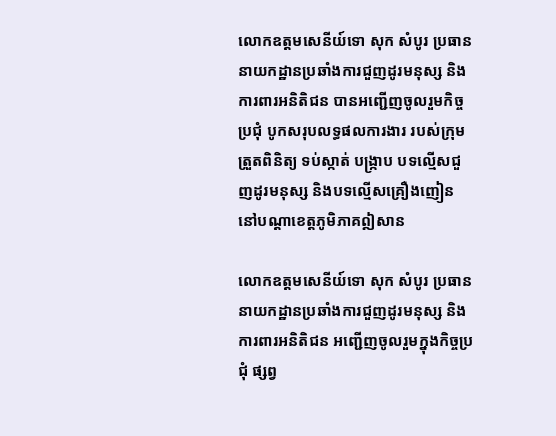លោកឧត្តមសេនីយ៍ទោ សុក សំបូរ ប្រធាននាយកដ្ឋានប្រឆាំងការជួញដូរមនុស្ស និងការពារអនិតិជន បានអញ្ជើញចូលរួមកិច្ចប្រជុំ បូកសរុបលទ្ធផលការងារ របស់ក្រុមត្រួតពិនិត្យ ទប់ស្កាត់ បង្ក្រាប បទល្មើសជួញដូរមនុស្ស និងបទល្មើសគ្រឿងញៀន នៅបណ្តាខេត្តភូមិភាគឦសាន

លោកឧត្តមសេនីយ៍ទោ សុក សំបូរ ប្រធាននាយកដ្ឋានប្រឆាំងការជួញដូរមនុស្ស និងការពារអនិតិជន អញ្ជើញចូលរួមក្នុងកិច្ចប្រជុំ ផ្សព្វ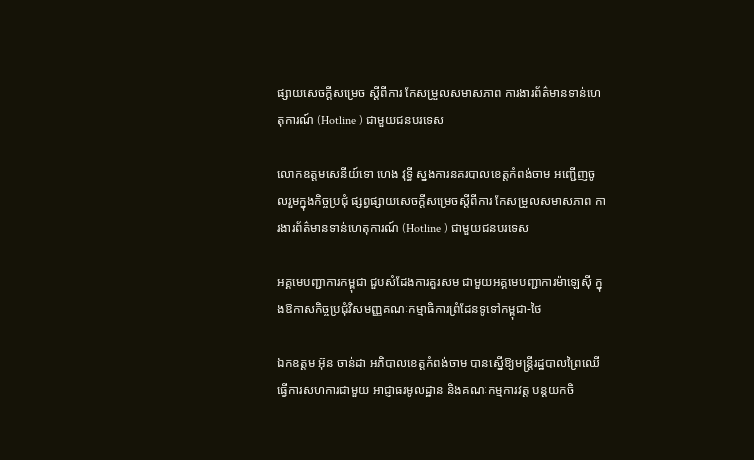ផ្សាយសេចក្តីសម្រេច ស្តីពីការ កែសម្រួលសមាសភាព ការងារព័ត៌មានទាន់ហេតុការណ៍ (Hotline ) ជាមួយជនបរទេស

លោកឧត្តមសេនីយ៍ទោ ហេង វុទ្ធី ស្នងការនគរបាលខេត្តកំពង់ចាម អញ្ជើញចូលរួមក្នុងកិច្ចប្រជុំ ផ្សព្វផ្សាយសេចក្តីសម្រេចស្តីពីការ កែសម្រួលសមាសភាព ការងារព័ត៌មានទាន់ហេតុការណ៍ (Hotline ) ជាមួយជនបរទេស

អគ្គមេបញ្ជាការកម្ពុជា ជួបសំដែងការគួរសម ជាមួយអគ្គមេបញ្ជាការម៉ាឡេសុី ក្នុងឱកាសកិច្ចប្រជុំវិសមញ្ញគណៈកម្មាធិការព្រំដែនទូទៅកម្ពុជា-ថៃ

ឯកឧត្តម អ៊ុន ចាន់ដា អភិបាលខេត្តកំពង់ចាម បានស្នើឱ្យមន្ត្រីរដ្ឋបាលព្រៃឈើ ធ្វើការសហការជាមួយ អាជ្ញាធរមូលដ្ឋាន និងគណៈកម្មការវត្ត បន្តយកចិ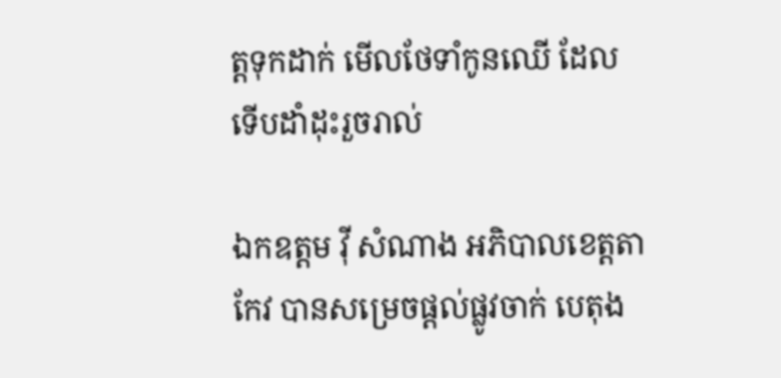ត្តទុកដាក់ មើលថែទាំកូនឈើ ដែលទើបដាំដុះរួចរាល់

ឯកឧត្តម វ៉ី សំណាង អភិបាលខេត្តតាកែវ បានសម្រេចផ្ដល់ផ្លូវចាក់ បេតុង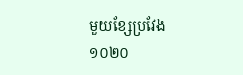មួយខ្សែប្រវែង ១០២០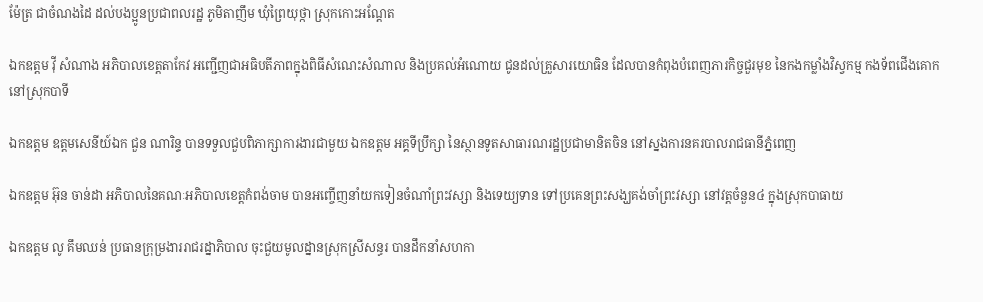ម៉ែត្រ ជាចំណងដៃ ដល់បងប្អូនប្រជាពលរដ្ឋ ភូមិតាញឹម ឃុំព្រៃយុថ្កា ស្រុកកោះអណ្ដែត

ឯកឧត្តម វ៉ី សំណាង អភិបាលខេត្តតាកែវ អញ្ជេីញជាអធិបតីភាពក្នុងពិធីសំណេះសំណាល និងប្រគល់អំណោយ ជូនដល់គ្រួសារយោធិន ដែលបានកំពុងបំពេញភារកិច្ចជួរមុខ នៃកងកម្លាំងវិស្វកម្ម កងទ័ពជេីងគោក នៅស្រុកបាទី

ឯកឧត្តម ឧត្តមសេនីយ៍ឯក ជួន ណារិន្ទ បានទទួលជួបពិភាក្សាការងារជាមួយ ឯកឧត្តម អគ្គទីប្រឹក្សា នៃស្ថានទូតសាធារណរដ្ឋប្រជាមានិតចិន នៅស្នងការនគរបាលរាជធានីភ្នំពេញ

ឯកឧត្តម អ៊ុន ចាន់ដា អភិបាលនៃគណៈអភិបាលខេត្តកំពង់ចាម បានអញ្ចើញនាំយកទៀនចំណាំព្រះវស្សា និងទេយ្យទាន ទៅប្រគេនព្រះសង្ឃគង់ចាំព្រះវស្សា នៅវត្តចំនួន៤ ក្នុងស្រុកបាធាយ

ឯកឧត្តម លូ គឹមឈន់ ប្រធានក្រុម្រងាររាជរដ្នាភិបាល ចុះជួយមូលដ្នានស្រុកស្រីសន្ធរ បានដឹកនាំសហកា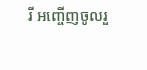រី អញ្ចើញចូលរួ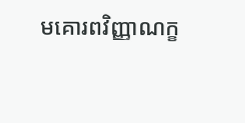មគោរពវិញ្ញាណក្ខ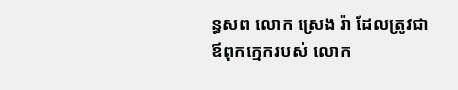ន្ធសព លោក ស្រេង រ៉ា ដែលត្រូវជាឪពុកក្មេករបស់ លោក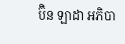ប៊ិន ឡាដា អភិបា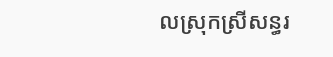លស្រុកស្រីសន្ធរ